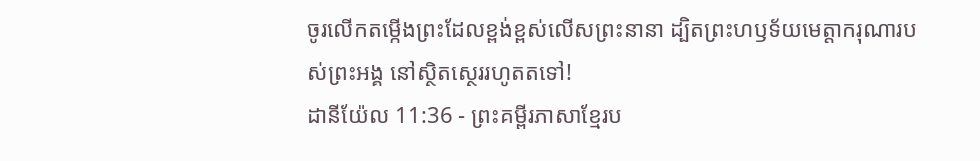ចូរលើកតម្កើងព្រះដែលខ្ពង់ខ្ពស់លើសព្រះនានា ដ្បិតព្រះហឫទ័យមេត្តាករុណារបស់ព្រះអង្គ នៅស្ថិតស្ថេររហូតតទៅ!
ដានីយ៉ែល 11:36 - ព្រះគម្ពីរភាសាខ្មែរប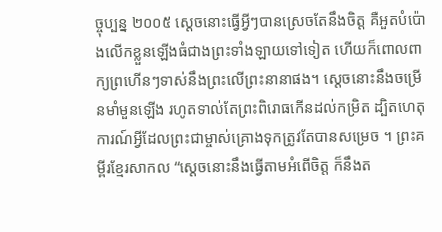ច្ចុប្បន្ន ២០០៥ ស្ដេចនោះធ្វើអ្វីៗបានស្រេចតែនឹងចិត្ត គឺអួតបំប៉ោងលើកខ្លួនឡើងធំជាងព្រះទាំងឡាយទៅទៀត ហើយក៏ពោលពាក្យព្រហើនៗទាស់នឹងព្រះលើព្រះនានាផង។ ស្ដេចនោះនឹងចម្រើនមាំមួនឡើង រហូតទាល់តែព្រះពិរោធកើនដល់កម្រិត ដ្បិតហេតុការណ៍អ្វីដែលព្រះជាម្ចាស់គ្រោងទុកត្រូវតែបានសម្រេច ។ ព្រះគម្ពីរខ្មែរសាកល “ស្ដេចនោះនឹងធ្វើតាមអំពើចិត្ត ក៏នឹងត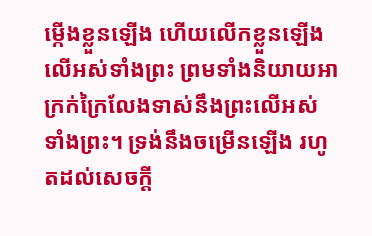ម្កើងខ្លួនឡើង ហើយលើកខ្លួនឡើងលើអស់ទាំងព្រះ ព្រមទាំងនិយាយអាក្រក់ក្រៃលែងទាស់នឹងព្រះលើអស់ទាំងព្រះ។ ទ្រង់នឹងចម្រើនឡើង រហូតដល់សេចក្ដី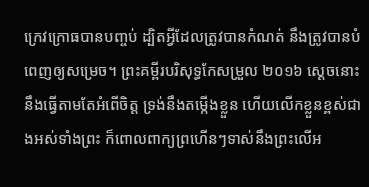ក្រេវក្រោធបានបញ្ចប់ ដ្បិតអ្វីដែលត្រូវបានកំណត់ នឹងត្រូវបានបំពេញឲ្យសម្រេច។ ព្រះគម្ពីរបរិសុទ្ធកែសម្រួល ២០១៦ ស្តេចនោះនឹងធ្វើតាមតែអំពើចិត្ត ទ្រង់នឹងតម្កើងខ្លួន ហើយលើកខ្លួនខ្ពស់ជាងអស់ទាំងព្រះ ក៏ពោលពាក្យព្រហើនៗទាស់នឹងព្រះលើអ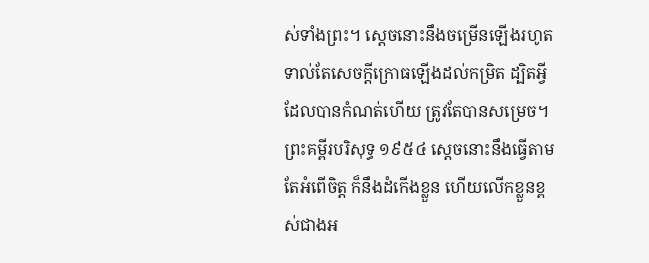ស់ទាំងព្រះ។ ស្ដេចនោះនឹងចម្រើនឡើងរហូតទាល់តែសេចក្ដីក្រោធឡើងដល់កម្រិត ដ្បិតអ្វីដែលបានកំណត់ហើយ ត្រូវតែបានសម្រេច។ ព្រះគម្ពីរបរិសុទ្ធ ១៩៥៤ ស្តេចនោះនឹងធ្វើតាមតែអំពើចិត្ត ក៏នឹងដំកើងខ្លួន ហើយលើកខ្លួនខ្ពស់ជាងអ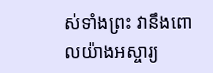ស់ទាំងព្រះ វានឹងពោលយ៉ាងអស្ចារ្យ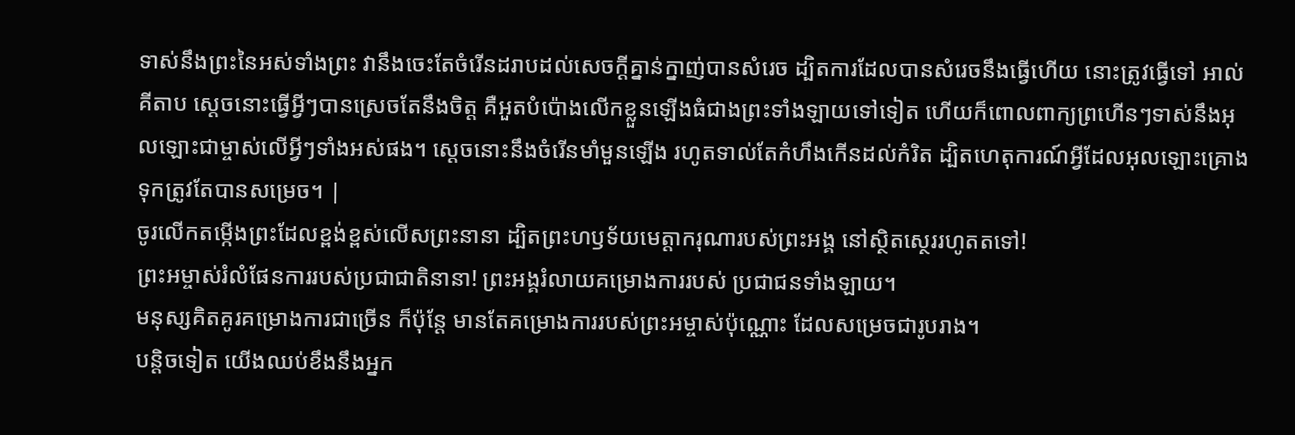ទាស់នឹងព្រះនៃអស់ទាំងព្រះ វានឹងចេះតែចំរើនដរាបដល់សេចក្ដីគ្នាន់ក្នាញ់បានសំរេច ដ្បិតការដែលបានសំរេចនឹងធ្វើហើយ នោះត្រូវធ្វើទៅ អាល់គីតាប ស្ដេចនោះធ្វើអ្វីៗបានស្រេចតែនឹងចិត្ត គឺអួតបំប៉ោងលើកខ្លួនឡើងធំជាងព្រះទាំងឡាយទៅទៀត ហើយក៏ពោលពាក្យព្រហើនៗទាស់នឹងអុលឡោះជាម្ចាស់លើអ្វីៗទាំងអស់ផង។ ស្ដេចនោះនឹងចំរើនមាំមួនឡើង រហូតទាល់តែកំហឹងកើនដល់កំរិត ដ្បិតហេតុការណ៍អ្វីដែលអុលឡោះគ្រោងទុកត្រូវតែបានសម្រេច។ |
ចូរលើកតម្កើងព្រះដែលខ្ពង់ខ្ពស់លើសព្រះនានា ដ្បិតព្រះហឫទ័យមេត្តាករុណារបស់ព្រះអង្គ នៅស្ថិតស្ថេររហូតតទៅ!
ព្រះអម្ចាស់រំលំផែនការរបស់ប្រជាជាតិនានា! ព្រះអង្គរំលាយគម្រោងការរបស់ ប្រជាជនទាំងឡាយ។
មនុស្សគិតគូរគម្រោងការជាច្រើន ក៏ប៉ុន្តែ មានតែគម្រោងការរបស់ព្រះអម្ចាស់ប៉ុណ្ណោះ ដែលសម្រេចជារូបរាង។
បន្តិចទៀត យើងឈប់ខឹងនឹងអ្នក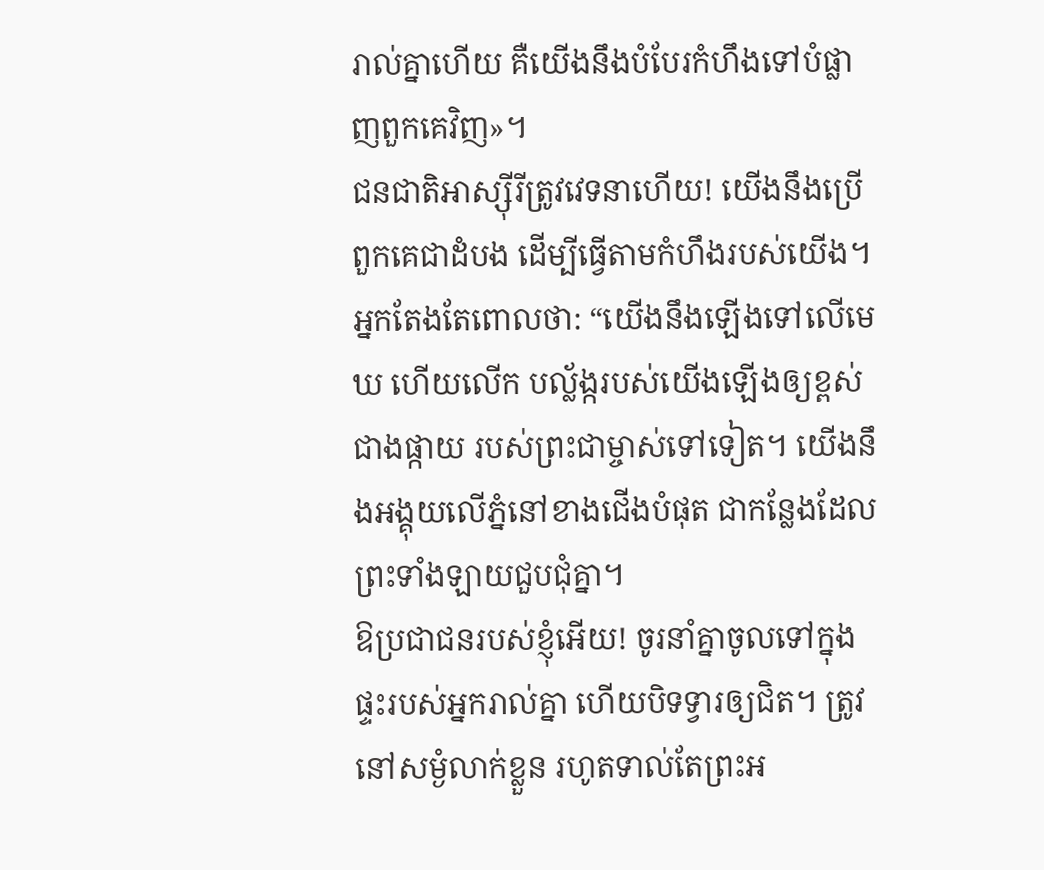រាល់គ្នាហើយ គឺយើងនឹងបំបែរកំហឹងទៅបំផ្លាញពួកគេវិញ»។
ជនជាតិអាស្ស៊ីរីត្រូវវេទនាហើយ! យើងនឹងប្រើពួកគេជាដំបង ដើម្បីធ្វើតាមកំហឹងរបស់យើង។
អ្នកតែងតែពោលថា: “យើងនឹងឡើងទៅលើមេឃ ហើយលើក បល្ល័ង្ករបស់យើងឡើងឲ្យខ្ពស់ជាងផ្កាយ របស់ព្រះជាម្ចាស់ទៅទៀត។ យើងនឹងអង្គុយលើភ្នំនៅខាងជើងបំផុត ជាកន្លែងដែលព្រះទាំងឡាយជួបជុំគ្នា។
ឱប្រជាជនរបស់ខ្ញុំអើយ! ចូរនាំគ្នាចូលទៅក្នុងផ្ទះរបស់អ្នករាល់គ្នា ហើយបិទទ្វារឲ្យជិត។ ត្រូវនៅសម្ងំលាក់ខ្លួន រហូតទាល់តែព្រះអ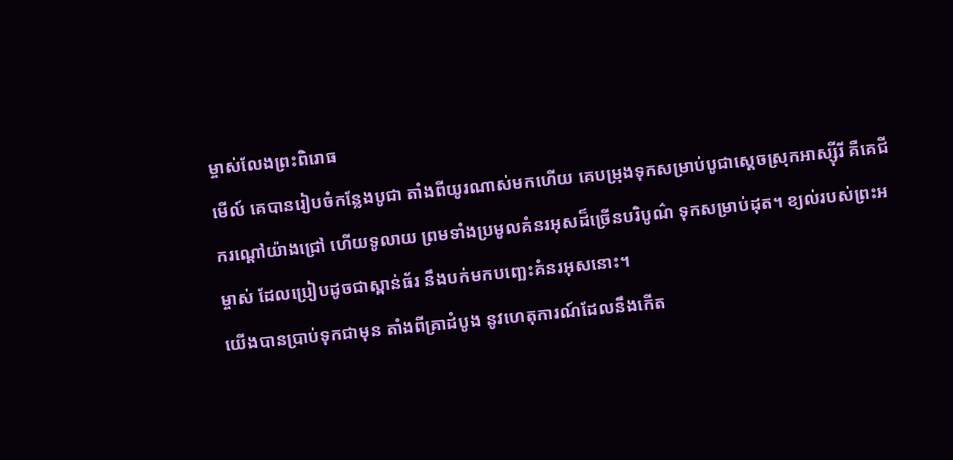ម្ចាស់លែងព្រះពិរោធ
មើល៍ គេបានរៀបចំកន្លែងបូជា តាំងពីយូរណាស់មកហើយ គេបម្រុងទុកសម្រាប់បូជាស្ដេចស្រុកអាស្ស៊ីរី គឺគេជីករណ្ដៅយ៉ាងជ្រៅ ហើយទូលាយ ព្រមទាំងប្រមូលគំនរអុសដ៏ច្រើនបរិបូណ៌ ទុកសម្រាប់ដុត។ ខ្យល់របស់ព្រះអម្ចាស់ ដែលប្រៀបដូចជាស្ពាន់ធ័រ នឹងបក់មកបញ្ឆេះគំនរអុសនោះ។
យើងបានប្រាប់ទុកជាមុន តាំងពីគ្រាដំបូង នូវហេតុការណ៍ដែលនឹងកើត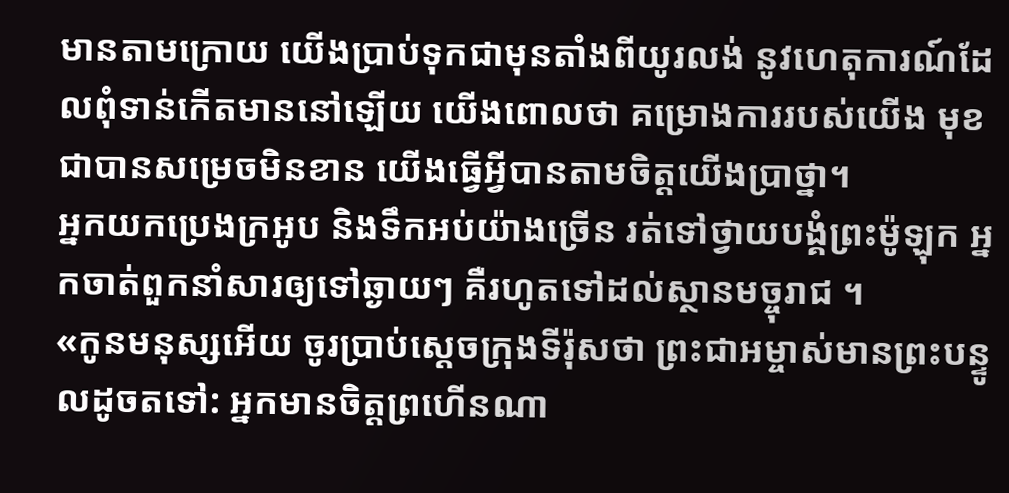មានតាមក្រោយ យើងប្រាប់ទុកជាមុនតាំងពីយូរលង់ នូវហេតុការណ៍ដែលពុំទាន់កើតមាននៅឡើយ យើងពោលថា គម្រោងការរបស់យើង មុខជាបានសម្រេចមិនខាន យើងធ្វើអ្វីបានតាមចិត្តយើងប្រាថ្នា។
អ្នកយកប្រេងក្រអូប និងទឹកអប់យ៉ាងច្រើន រត់ទៅថ្វាយបង្គំព្រះម៉ូឡុក អ្នកចាត់ពួកនាំសារឲ្យទៅឆ្ងាយៗ គឺរហូតទៅដល់ស្ថានមច្ចុរាជ ។
«កូនមនុស្សអើយ ចូរប្រាប់ស្ដេចក្រុងទីរ៉ុសថា ព្រះជាអម្ចាស់មានព្រះបន្ទូលដូចតទៅ: អ្នកមានចិត្តព្រហើនណា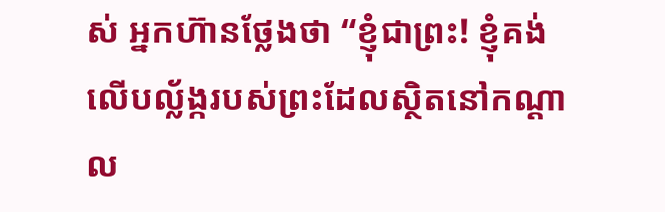ស់ អ្នកហ៊ានថ្លែងថា “ខ្ញុំជាព្រះ! ខ្ញុំគង់លើបល្ល័ង្ករបស់ព្រះដែលស្ថិតនៅកណ្ដាល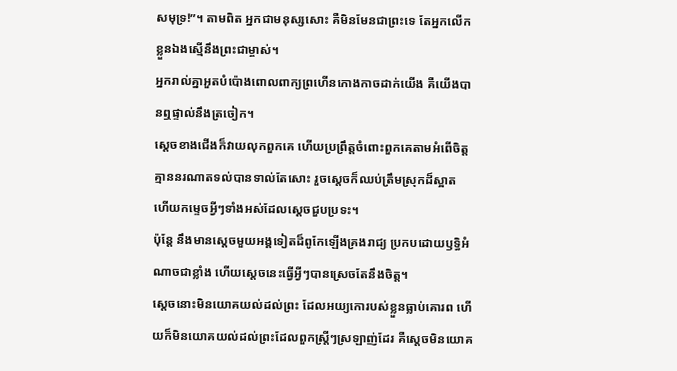សមុទ្រ!”។ តាមពិត អ្នកជាមនុស្សសោះ គឺមិនមែនជាព្រះទេ តែអ្នកលើកខ្លួនឯងស្មើនឹងព្រះជាម្ចាស់។
អ្នករាល់គ្នាអួតបំប៉ោងពោលពាក្យព្រហើនកោងកាចដាក់យើង គឺយើងបានឮផ្ទាល់នឹងត្រចៀក។
ស្ដេចខាងជើងក៏វាយលុកពួកគេ ហើយប្រព្រឹត្តចំពោះពួកគេតាមអំពើចិត្ត គ្មាននរណាតទល់បានទាល់តែសោះ រួចស្ដេចក៏ឈប់ត្រឹមស្រុកដ៏ស្អាត ហើយកម្ទេចអ្វីៗទាំងអស់ដែលស្ដេចជួបប្រទះ។
ប៉ុន្តែ នឹងមានស្ដេចមួយអង្គទៀតដ៏ពូកែឡើងគ្រងរាជ្យ ប្រកបដោយឫទ្ធិអំណាចជាខ្លាំង ហើយស្ដេចនេះធ្វើអ្វីៗបានស្រេចតែនឹងចិត្ត។
ស្ដេចនោះមិនយោគយល់ដល់ព្រះ ដែលអយ្យកោរបស់ខ្លួនធ្លាប់គោរព ហើយក៏មិនយោគយល់ដល់ព្រះដែលពួកស្ត្រីៗស្រឡាញ់ដែរ គឺស្ដេចមិនយោគ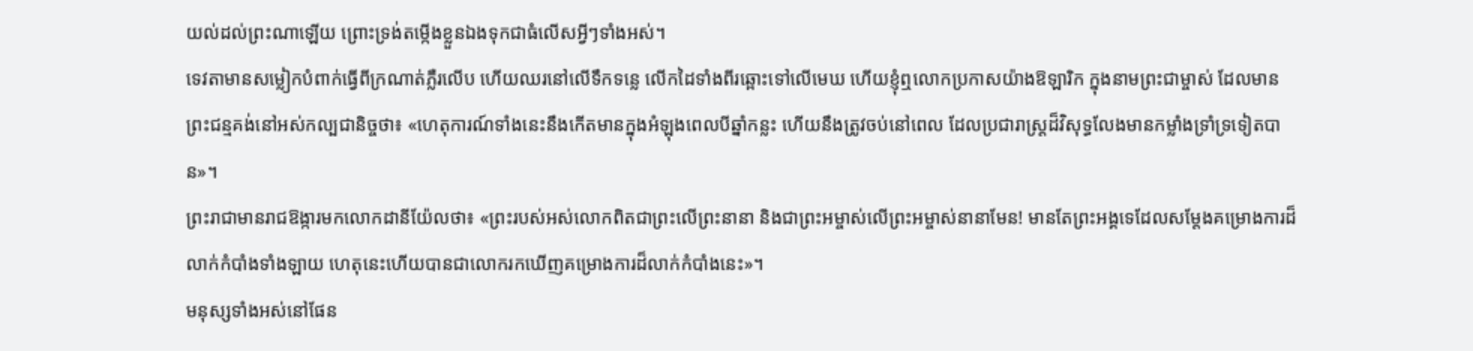យល់ដល់ព្រះណាឡើយ ព្រោះទ្រង់តម្កើងខ្លួនឯងទុកជាធំលើសអ្វីៗទាំងអស់។
ទេវតាមានសម្លៀកបំពាក់ធ្វើពីក្រណាត់ភ្លឺរលើប ហើយឈរនៅលើទឹកទន្លេ លើកដៃទាំងពីរឆ្ពោះទៅលើមេឃ ហើយខ្ញុំឮលោកប្រកាសយ៉ាងឱឡារិក ក្នុងនាមព្រះជាម្ចាស់ ដែលមានព្រះជន្មគង់នៅអស់កល្បជានិច្ចថា៖ «ហេតុការណ៍ទាំងនេះនឹងកើតមានក្នុងអំឡុងពេលបីឆ្នាំកន្លះ ហើយនឹងត្រូវចប់នៅពេល ដែលប្រជារាស្ត្រដ៏វិសុទ្ធលែងមានកម្លាំងទ្រាំទ្រទៀតបាន»។
ព្រះរាជាមានរាជឱង្ការមកលោកដានីយ៉ែលថា៖ «ព្រះរបស់អស់លោកពិតជាព្រះលើព្រះនានា និងជាព្រះអម្ចាស់លើព្រះអម្ចាស់នានាមែន! មានតែព្រះអង្គទេដែលសម្តែងគម្រោងការដ៏លាក់កំបាំងទាំងឡាយ ហេតុនេះហើយបានជាលោករកឃើញគម្រោងការដ៏លាក់កំបាំងនេះ»។
មនុស្សទាំងអស់នៅផែន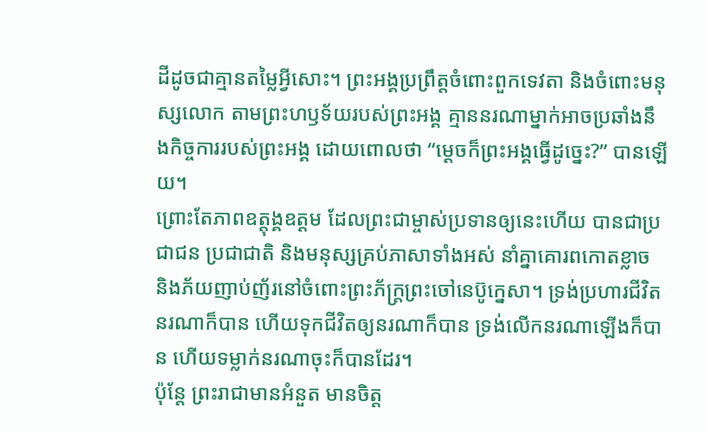ដីដូចជាគ្មានតម្លៃអ្វីសោះ។ ព្រះអង្គប្រព្រឹត្តចំពោះពួកទេវតា និងចំពោះមនុស្សលោក តាមព្រះហឫទ័យរបស់ព្រះអង្គ គ្មាននរណាម្នាក់អាចប្រឆាំងនឹងកិច្ចការរបស់ព្រះអង្គ ដោយពោលថា “ម្ដេចក៏ព្រះអង្គធ្វើដូច្នេះ?” បានឡើយ។
ព្រោះតែភាពឧត្តុង្គឧត្ដម ដែលព្រះជាម្ចាស់ប្រទានឲ្យនេះហើយ បានជាប្រជាជន ប្រជាជាតិ និងមនុស្សគ្រប់ភាសាទាំងអស់ នាំគ្នាគោរពកោតខ្លាច និងភ័យញាប់ញ័រនៅចំពោះព្រះភ័ក្ត្រព្រះចៅនេប៊ូក្នេសា។ ទ្រង់ប្រហារជីវិតនរណាក៏បាន ហើយទុកជីវិតឲ្យនរណាក៏បាន ទ្រង់លើកនរណាឡើងក៏បាន ហើយទម្លាក់នរណាចុះក៏បានដែរ។
ប៉ុន្តែ ព្រះរាជាមានអំនួត មានចិត្ត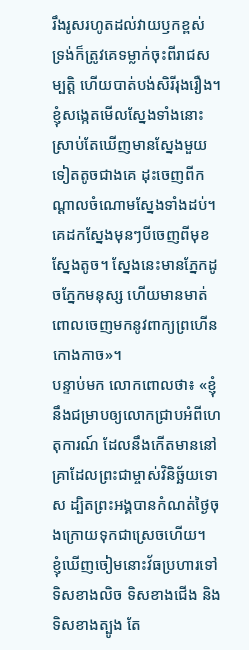រឹងរូសរហូតដល់វាយឫកខ្ពស់ ទ្រង់ក៏ត្រូវគេទម្លាក់ចុះពីរាជសម្បត្តិ ហើយបាត់បង់សិរីរុងរឿង។
ខ្ញុំសង្កេតមើលស្នែងទាំងនោះ ស្រាប់តែឃើញមានស្នែងមួយទៀតតូចជាងគេ ដុះចេញពីកណ្ដាលចំណោមស្នែងទាំងដប់។ គេដកស្នែងមុនៗបីចេញពីមុខស្នែងតូច។ ស្នែងនេះមានភ្នែកដូចភ្នែកមនុស្ស ហើយមានមាត់ពោលចេញមកនូវពាក្យព្រហើនកោងកាច»។
បន្ទាប់មក លោកពោលថា៖ «ខ្ញុំនឹងជម្រាបឲ្យលោកជ្រាបអំពីហេតុការណ៍ ដែលនឹងកើតមាននៅគ្រាដែលព្រះជាម្ចាស់វិនិច្ឆ័យទោស ដ្បិតព្រះអង្គបានកំណត់ថ្ងៃចុងក្រោយទុកជាស្រេចហើយ។
ខ្ញុំឃើញចៀមនោះវ័ធប្រហារទៅទិសខាងលិច ទិសខាងជើង និងទិសខាងត្បូង តែ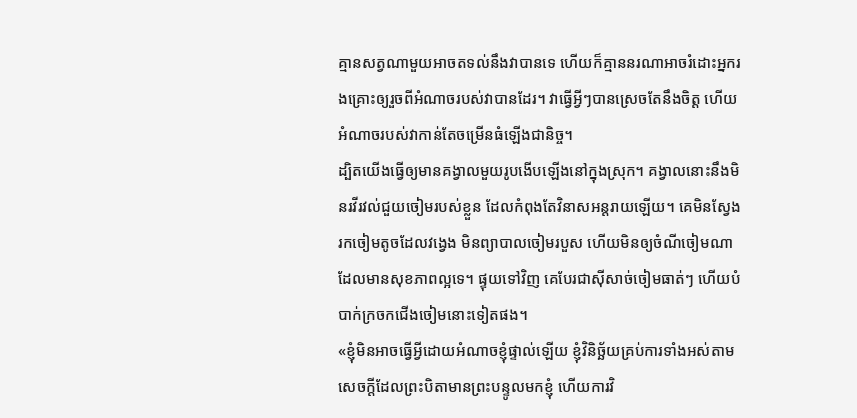គ្មានសត្វណាមួយអាចតទល់នឹងវាបានទេ ហើយក៏គ្មាននរណាអាចរំដោះអ្នករងគ្រោះឲ្យរួចពីអំណាចរបស់វាបានដែរ។ វាធ្វើអ្វីៗបានស្រេចតែនឹងចិត្ត ហើយអំណាចរបស់វាកាន់តែចម្រើនធំឡើងជានិច្ច។
ដ្បិតយើងធ្វើឲ្យមានគង្វាលមួយរូបងើបឡើងនៅក្នុងស្រុក។ គង្វាលនោះនឹងមិនរវីរវល់ជួយចៀមរបស់ខ្លួន ដែលកំពុងតែវិនាសអន្តរាយឡើយ។ គេមិនស្វែងរកចៀមតូចដែលវង្វេង មិនព្យាបាលចៀមរបួស ហើយមិនឲ្យចំណីចៀមណាដែលមានសុខភាពល្អទេ។ ផ្ទុយទៅវិញ គេបែរជាស៊ីសាច់ចៀមធាត់ៗ ហើយបំបាក់ក្រចកជើងចៀមនោះទៀតផង។
«ខ្ញុំមិនអាចធ្វើអ្វីដោយអំណាចខ្ញុំផ្ទាល់ឡើយ ខ្ញុំវិនិច្ឆ័យគ្រប់ការទាំងអស់តាមសេចក្ដីដែលព្រះបិតាមានព្រះបន្ទូលមកខ្ញុំ ហើយការវិ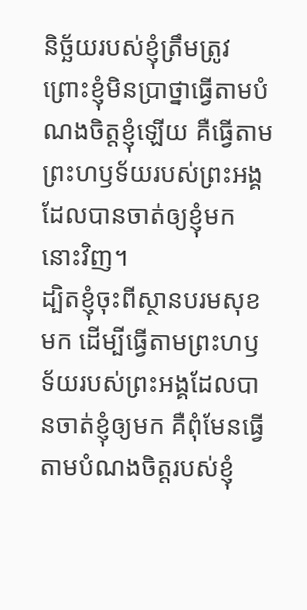និច្ឆ័យរបស់ខ្ញុំត្រឹមត្រូវ ព្រោះខ្ញុំមិនប្រាថ្នាធ្វើតាមបំណងចិត្តខ្ញុំឡើយ គឺធ្វើតាមព្រះហឫទ័យរបស់ព្រះអង្គដែលបានចាត់ឲ្យខ្ញុំមកនោះវិញ។
ដ្បិតខ្ញុំចុះពីស្ថានបរមសុខមក ដើម្បីធ្វើតាមព្រះហឫទ័យរបស់ព្រះអង្គដែលបានចាត់ខ្ញុំឲ្យមក គឺពុំមែនធ្វើតាមបំណងចិត្តរបស់ខ្ញុំ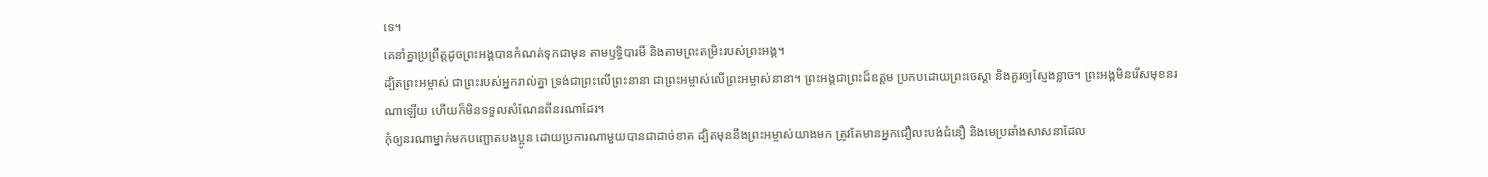ទេ។
គេនាំគ្នាប្រព្រឹត្តដូចព្រះអង្គបានកំណត់ទុកជាមុន តាមឫទ្ធិបារមី និងតាមព្រះតម្រិះរបស់ព្រះអង្គ។
ដ្បិតព្រះអម្ចាស់ ជាព្រះរបស់អ្នករាល់គ្នា ទ្រង់ជាព្រះលើព្រះនានា ជាព្រះអម្ចាស់លើព្រះអម្ចាស់នានា។ ព្រះអង្គជាព្រះដ៏ឧត្ដម ប្រកបដោយព្រះចេស្ដា និងគួរឲ្យស្ញែងខ្លាច។ ព្រះអង្គមិនរើសមុខនរណាឡើយ ហើយក៏មិនទទួលសំណែនពីនរណាដែរ។
កុំឲ្យនរណាម្នាក់មកបញ្ឆោតបងប្អូន ដោយប្រការណាមួយបានជាដាច់ខាត ដ្បិតមុននឹងព្រះអម្ចាស់យាងមក ត្រូវតែមានអ្នកជឿលះបង់ជំនឿ និងមេប្រឆាំងសាសនាដែល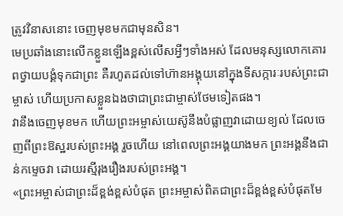ត្រូវវិនាសនោះ ចេញមុខមកជាមុនសិន។
មេប្រឆាំងនោះលើកខ្លួនឡើងខ្ពស់លើសអ្វីៗទាំងអស់ ដែលមនុស្សលោកគោរពថ្វាយបង្គំទុកជាព្រះ គឺរហូតដល់ទៅហ៊ានអង្គុយនៅក្នុងទីសក្ការៈរបស់ព្រះជាម្ចាស់ ហើយប្រកាសខ្លួនឯងថាជាព្រះជាម្ចាស់ថែមទៀតផង។
វានឹងចេញមុខមក ហើយព្រះអម្ចាស់យេស៊ូនឹងបំផ្លាញវាដោយខ្យល់ ដែលចេញពីព្រះឱស្ឋរបស់ព្រះអង្គ រួចហើយ នៅពេលព្រះអង្គយាងមក ព្រះអង្គនឹងជាន់កម្ទេចវា ដោយរស្មីរុងរឿងរបស់ព្រះអង្គ។
«ព្រះអម្ចាស់ជាព្រះដ៏ខ្ពង់ខ្ពស់បំផុត ព្រះអម្ចាស់ពិតជាព្រះដ៏ខ្ពង់ខ្ពស់បំផុតមែ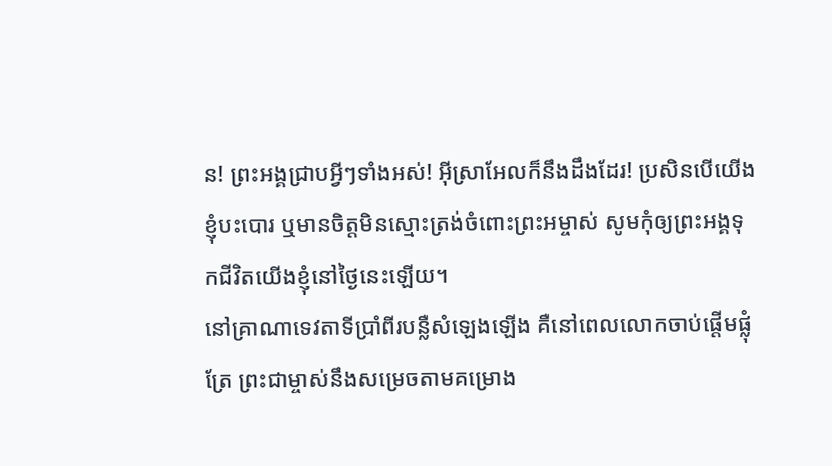ន! ព្រះអង្គជ្រាបអ្វីៗទាំងអស់! អ៊ីស្រាអែលក៏នឹងដឹងដែរ! ប្រសិនបើយើងខ្ញុំបះបោរ ឬមានចិត្តមិនស្មោះត្រង់ចំពោះព្រះអម្ចាស់ សូមកុំឲ្យព្រះអង្គទុកជីវិតយើងខ្ញុំនៅថ្ងៃនេះឡើយ។
នៅគ្រាណាទេវតាទីប្រាំពីរបន្លឺសំឡេងឡើង គឺនៅពេលលោកចាប់ផ្ដើមផ្លុំត្រែ ព្រះជាម្ចាស់នឹងសម្រេចតាមគម្រោង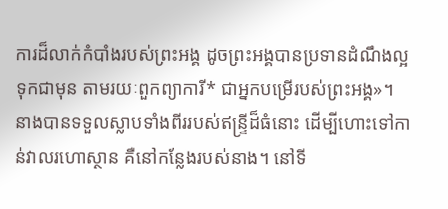ការដ៏លាក់កំបាំងរបស់ព្រះអង្គ ដូចព្រះអង្គបានប្រទានដំណឹងល្អទុកជាមុន តាមរយៈពួកព្យាការី* ជាអ្នកបម្រើរបស់ព្រះអង្គ»។
នាងបានទទួលស្លាបទាំងពីររបស់ឥន្ទ្រីដ៏ធំនោះ ដើម្បីហោះទៅកាន់វាលរហោស្ថាន គឺនៅកន្លែងរបស់នាង។ នៅទី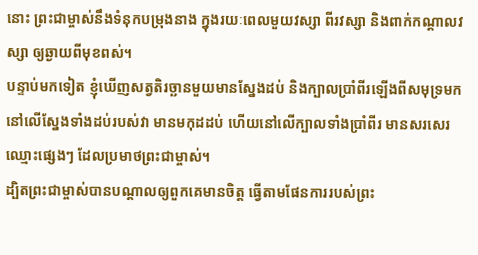នោះ ព្រះជាម្ចាស់នឹងទំនុកបម្រុងនាង ក្នុងរយៈពេលមួយវស្សា ពីរវស្សា និងពាក់កណ្ដាលវស្សា ឲ្យឆ្ងាយពីមុខពស់។
បន្ទាប់មកទៀត ខ្ញុំឃើញសត្វតិរច្ឆានមួយមានស្នែងដប់ និងក្បាលប្រាំពីរឡើងពីសមុទ្រមក នៅលើស្នែងទាំងដប់របស់វា មានមកុដដប់ ហើយនៅលើក្បាលទាំងប្រាំពីរ មានសរសេរឈ្មោះផ្សេងៗ ដែលប្រមាថព្រះជាម្ចាស់។
ដ្បិតព្រះជាម្ចាស់បានបណ្ដាលឲ្យពួកគេមានចិត្ត ធ្វើតាមផែនការរបស់ព្រះ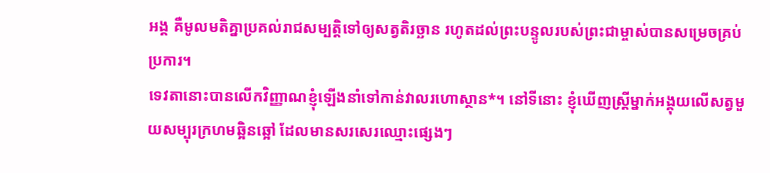អង្គ គឺមូលមតិគ្នាប្រគល់រាជសម្បត្តិទៅឲ្យសត្វតិរច្ឆាន រហូតដល់ព្រះបន្ទូលរបស់ព្រះជាម្ចាស់បានសម្រេចគ្រប់ប្រការ។
ទេវតានោះបានលើកវិញ្ញាណខ្ញុំឡើងនាំទៅកាន់វាលរហោស្ថាន*។ នៅទីនោះ ខ្ញុំឃើញស្ត្រីម្នាក់អង្គុយលើសត្វមួយសម្បុរក្រហមឆ្អិនឆ្អៅ ដែលមានសរសេរឈ្មោះផ្សេងៗ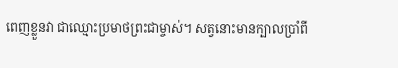ពេញខ្លួនវា ជាឈ្មោះប្រមាថព្រះជាម្ចាស់។ សត្វនោះមានក្បាលប្រាំពី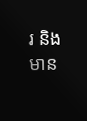រ និងមាន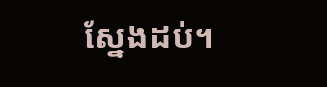ស្នែងដប់។